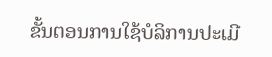ຂັ້ນຕອນການໃຊ້ບໍລິການປະເມີ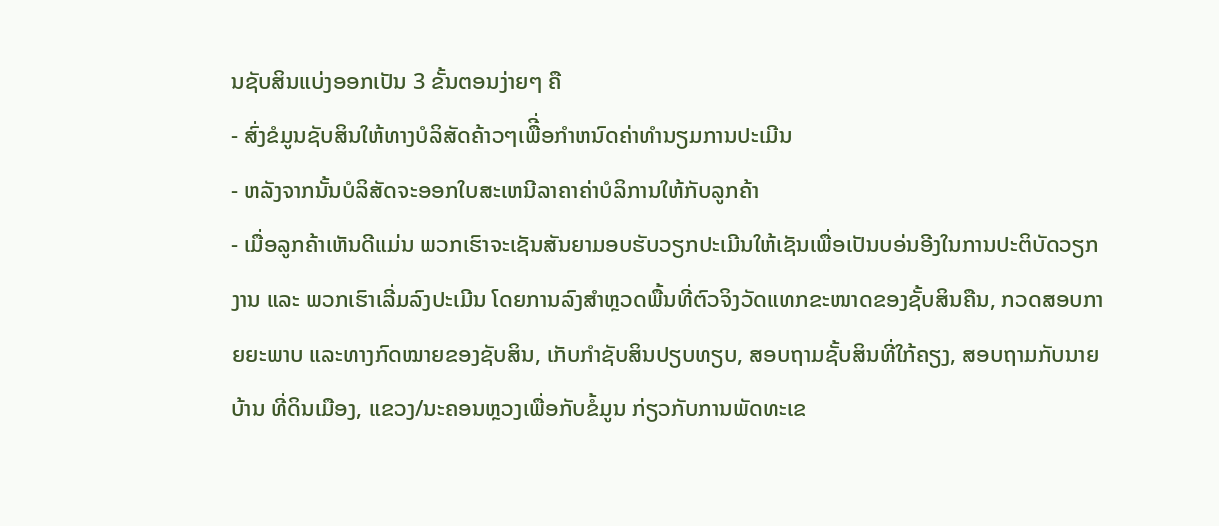ນຊັບສິນແບ່ງອອກເປັນ 3 ຂັ້ນຕອນງ່າຍໆ ຄື
- ສົ່ງຂໍມູນຊັບສິນໃຫ້ທາງບໍລິສັດຄ້າວໆເພືີ່ອກຳຫນົດຄ່າທຳນຽມການປະເມີນ
- ຫລັງຈາກນັ້ນບໍລິສັດຈະອອກໃບສະເຫນີລາຄາຄ່າບໍລິການໃຫ້ກັບລູກຄ້າ
- ເມື່ອລູກຄ້າເຫັນດີແມ່ນ ພວກເຮົາຈະເຊັນສັນຍາມອບຮັບວຽກປະເມີນໃຫ້ເຊັນເພື່ອເປັນບອ່ນອີງໃນການປະຕິບັດວຽກງານ ແລະ ພວກເຮົາເລີ່ມລົງປະເມີນ ໂດຍການລົງສຳຫຼວດພື້ນທີ່ຕົວຈິງວັດແທກຂະໜາດຂອງຊັ້ບສິນຄືນ, ກວດສອບກາຍຍະພາບ ແລະທາງກົດໝາຍຂອງຊັບສິນ, ເກັບກຳຊັບສິນປຽບທຽບ, ສອບຖາມຊັ້ບສິນທີ່ໃກ້ຄຽງ, ສອບຖາມກັບນາຍບ້ານ ທີ່ດິນເມືອງ, ແຂວງ/ນະຄອນຫຼວງເພື່ອກັບຂໍ້ມູນ ກ່ຽວກັບການພັດທະເຂ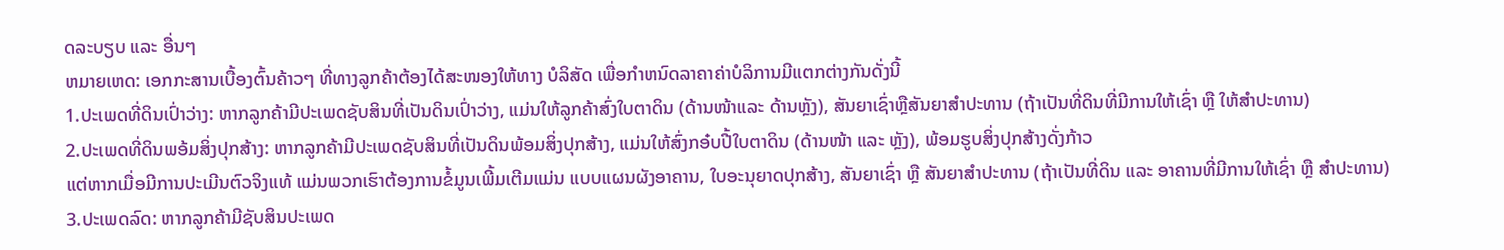ດລະບຽບ ແລະ ອື່ນໆ
ຫມາຍເຫດ: ເອກກະສານເບື້ອງຕົ້ນຄ້າວໆ ທີ່ທາງລູກຄ້າຕ້ອງໄດ້ສະໜອງໃຫ້ທາງ ບໍລິສັດ ເພື່ອກຳຫນົດລາຄາຄ່າບໍລິການມີແຕກຕ່າງກັນດັ່ງນີ້
1.ປະເພດທີ່ດິນເປົ່າວ່າງ: ຫາກລູກຄ້າມີປະເພດຊັບສິນທີ່ເປັນດິນເປົ່າວ່າງ, ແມ່ນໃຫ້ລູກຄ້າສົ່ງໃບຕາດິນ (ດ້ານໜ້າແລະ ດ້ານຫຼັງ), ສັນຍາເຊົ່າຫຼືສັນຍາສຳປະທານ (ຖ້າເປັນທີ່ດິນທີ່ມີການໃຫ້ເຊົ່າ ຫຼື ໃຫ້ສຳປະທານ)
2.ປະເພດທີ່ດິນພອ້ມສິ່ງປຸກສ້າງ: ຫາກລູກຄ້າມີປະເພດຊັບສິນທີ່ເປັນດິນພ້ອມສິ່ງປຸກສ້າງ, ແມ່ນໃຫ້ສົ່ງກອ໋ບປີ້ໃບຕາດິນ (ດ້ານໜ້າ ແລະ ຫຼັງ), ພ້ອມຮູບສິ່ງປຸກສ້າງດັ່ງກ້າວ
ແຕ່ຫາກເມື່ອມີການປະເມີນຕົວຈິງແທ້ ແມ່ນພວກເຮົາຕ້ອງການຂໍ້ມູນເພີ້ມເຕີມແມ່ນ ແບບແຜນຜັງອາຄານ, ໃບອະນຸຍາດປຸກສ້າງ, ສັນຍາເຊົ່າ ຫຼື ສັນຍາສຳປະທານ (ຖ້າເປັນທີ່ດິນ ແລະ ອາຄານທີ່ມີການໃຫ້ເຊົ່າ ຫຼື ສຳປະທານ)
3.ປະເພດລົດ: ຫາກລູກຄ້າມີຊັບສິນປະເພດ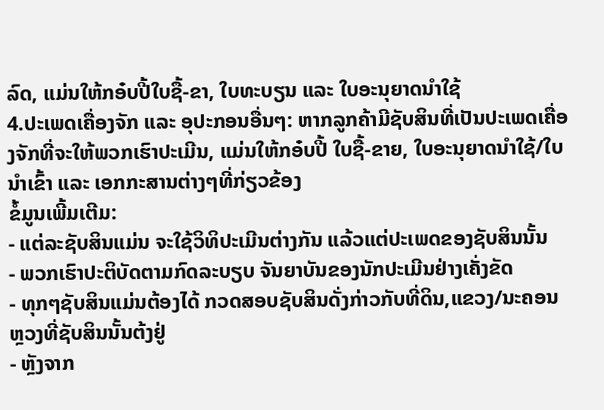ລົດ, ແມ່ນໃຫ້ກອ໋ບປີ້ໃບຊື້-ຂາ, ໃບທະບຽນ ແລະ ໃບອະນຸຍາດນຳໃຊ້
4.ປະເພດເຄື່ອງຈັກ ແລະ ອຸປະກອນອື່ນໆ: ຫາກລູກຄ້າມີຊັບສິນທີ່ເປັນປະເພດເຄື່ອງຈັກທີ່ຈະໃຫ້ພວກເຮົາປະເມີນ, ແມ່ນໃຫ້ກອ໋ບປີ້ ໃບຊື້-ຂາຍ, ໃບອະນຸຍາດນຳໃຊ້/ໃບນຳເຂົ້າ ແລະ ເອກກະສານຕ່າງໆທີ່ກ່ຽວຂ້ອງ
ຂໍ້ມູນເພີ້ມເຕີມ:
- ແຕ່ລະຊັບສິນແມ່ນ ຈະໃຊ້ວິທິປະເມີນຕ່າງກັນ ແລ້ວແຕ່ປະເພດຂອງຊັບສິນນັ້ນ
- ພວກເຮົາປະຕິບັດຕາມກົດລະບຽບ ຈັນຍາບັນຂອງນັກປະເມີນຢ່າງເຄັ່ງຂັດ
- ທຸກໆຊັບສິນແມ່ນຕ້ອງໄດ້ ກວດສອບຊັບສິນດັ່ງກ່າວກັບທີ່ດິນ,ແຂວງ/ນະຄອນຫຼວງທີ່ຊັບສິນນັ້ນຕ້ງຢູ່
- ຫຼັງຈາກ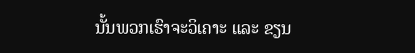ນັ້ນພວກເຮົາຈະວິເຄາະ ແລະ ຂຽນ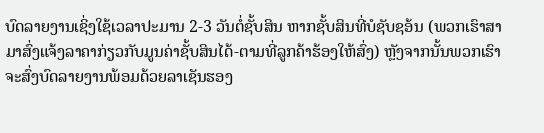ບົດລາຍງານເຊິ່ງໃຊ້ເວລາປະມານ 2-3 ວັນຕໍ່ຊັ້ບສິນ ຫາກຊັ້ບສິນທີ່ບໍຊັບຊອ້ນ (ພວກເຮົາສາມາສົ່ງແຈ້ງລາຄາກ່ຽວກັບມູນຄ່າຊັ້ບສິນໄດ້-ຕາມທີ່ລູກຄ້າຮ້ອງໃຫ້ສົ່ງ) ຫຼັງຈາກນັ້ນພວກເຮົາຈະສົ່ງບົດລາຍງານພ້ອມດ້ວຍລາເຊັນຮອງ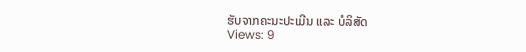ຮັບຈາກຄະນະປະເມີນ ແລະ ບໍລິສັດ
Views: 9